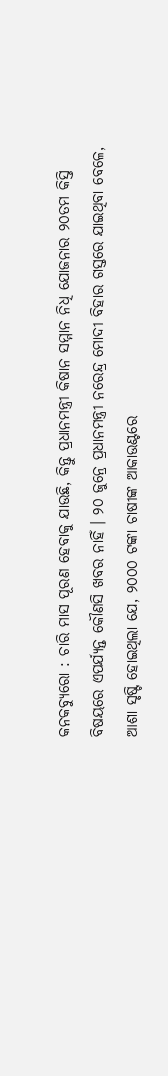କନକବ୍ୟୁରୋ : ଚାରି ମାସ ପୂରଣ ହେବାକୁ ଯାଉଛି, କିନ୍ତୁ ପ୍ରଧାନମନ୍ତ୍ରୀ କିଷାନ ସମ୍ମାନ ନିଧି ଯୋଜନାର ୨୦ତମ କିସ୍ତି ବିଷୟରେ ଏପର୍ଯ୍ୟନ୍ତ କୌଣସି ଖବର ନାହିଁ । ୨୦ ଜୁନ୍ରେ ପ୍ରଧାନମନ୍ତ୍ରୀ ନରେନ୍ଦ୍ର ମୋଦୀ ବିହାର ଗସ୍ତରେ ଯାଇଥିବା ବେଳେ, ଆଶା ସୃଷ୍ଟି ହୋଇଥିଲା ଯେ, ୨୦୦୦ ଟଙ୍କା ଚାଷୀଙ୍କ ଆକାଉଣ୍ଟରେ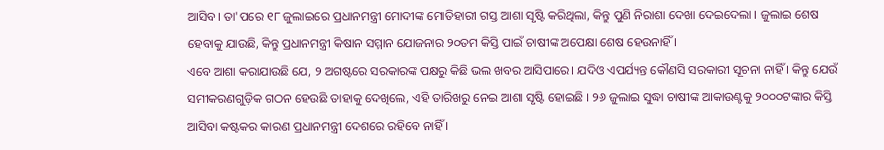ଆସିବ। ତା'ପରେ ୧୮ ଜୁଲାଇରେ ପ୍ରଧାନମନ୍ତ୍ରୀ ମୋଦୀଙ୍କ ମୋତିହାରୀ ଗସ୍ତ ଆଶା ସୃଷ୍ଟି କରିଥିଲା, କିନ୍ତୁ ପୁଣି ନିରାଶା ଦେଖା ଦେଇଦେଲା । ଜୁଲାଇ ଶେଷ ହେବାକୁ ଯାଉଛି, କିନ୍ତୁ ପ୍ରଧାନମନ୍ତ୍ରୀ କିଷାନ ସମ୍ମାନ ଯୋଜନାର ୨୦ତମ କିସ୍ତି ପାଇଁ ଚାଷୀଙ୍କ ଅପେକ୍ଷା ଶେଷ ହେଉନାହିଁ ।
ଏବେ ଆଶା କରାଯାଉଛି ଯେ, ୨ ଅଗଷ୍ଟରେ ସରକାରଙ୍କ ପକ୍ଷରୁ କିଛି ଭଲ ଖବର ଆସିପାରେ। ଯଦିଓ ଏପର୍ଯ୍ୟନ୍ତ କୌଣସି ସରକାରୀ ସୂଚନା ନାହିଁ । କିନ୍ତୁ ଯେଉଁ ସମୀକରଣଗୁଡ଼ିକ ଗଠନ ହେଉଛି ତାହାକୁ ଦେଖିଲେ, ଏହି ତାରିଖରୁ ନେଇ ଆଶା ସୃଷ୍ଟି ହୋଇଛି । ୨୬ ଜୁଲାଇ ସୁଦ୍ଧା ଚାଷୀଙ୍କ ଆକାଉଣ୍ଟକୁ ୨୦୦୦ଟଙ୍କାର କିସ୍ତି ଆସିବା କଷ୍ଟକର କାରଣ ପ୍ରଧାନମନ୍ତ୍ରୀ ଦେଶରେ ରହିବେ ନାହିଁ ।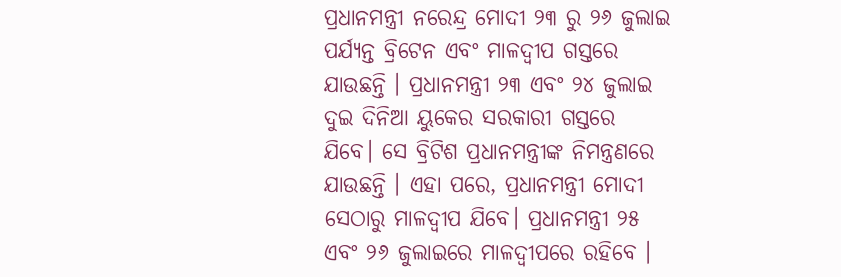ପ୍ରଧାନମନ୍ତ୍ରୀ ନରେନ୍ଦ୍ର ମୋଦୀ ୨୩ ରୁ ୨୬ ଜୁଲାଇ ପର୍ଯ୍ୟନ୍ତ ବ୍ରିଟେନ ଏବଂ ମାଳଦ୍ୱୀପ ଗସ୍ତରେ ଯାଉଛନ୍ତି । ପ୍ରଧାନମନ୍ତ୍ରୀ ୨୩ ଏବଂ ୨୪ ଜୁଲାଇ ଦୁଇ ଦିନିଆ ୟୁକେର ସରକାରୀ ଗସ୍ତରେ ଯିବେ। ସେ ବ୍ରିଟିଶ ପ୍ରଧାନମନ୍ତ୍ରୀଙ୍କ ନିମନ୍ତ୍ରଣରେ ଯାଉଛନ୍ତି । ଏହା ପରେ, ପ୍ରଧାନମନ୍ତ୍ରୀ ମୋଦୀ ସେଠାରୁ ମାଳଦ୍ୱୀପ ଯିବେ। ପ୍ରଧାନମନ୍ତ୍ରୀ ୨୫ ଏବଂ ୨୬ ଜୁଲାଇରେ ମାଳଦ୍ୱୀପରେ ରହିବେ ।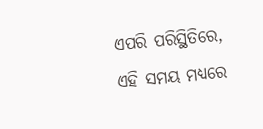ଏପରି ପରିସ୍ଥିତିରେ, ଏହି ସମୟ ମଧ୍ୟରେ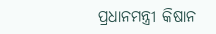ପ୍ରଧାନମନ୍ତ୍ରୀ କିଷାନ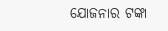ଯୋଜନାର ଟଙ୍କା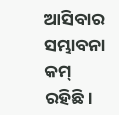ଆସିବାର ସମ୍ଭାବନା କମ୍ ରହିଛି।